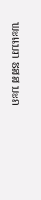ພະແນກ ຮສສ ນະຄ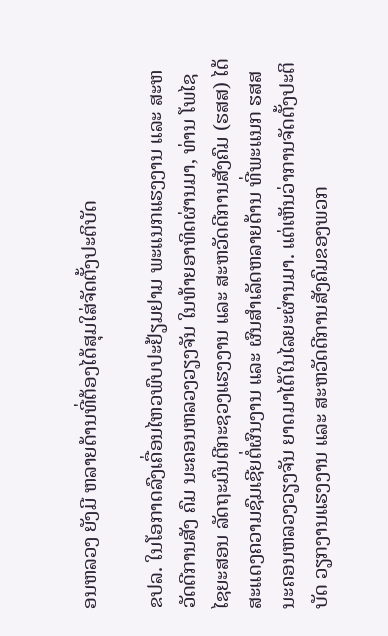ອນຫລວງ ຍັງມີ ຫລາຍດ້ານທີ່ຕ້ອງໄດ້ສຸມໃສ່ຈັດຕັ້ງປະຕິບັດ

ຂປລ. ໃນໂອກາດລົງເຄື່ອນໄຫວພົບປະຢ້ຽມຢາມ ພະແນກແຮງງານ ແລະ ສະຫວັດດີການສັງ ຄົມ ນະຄອນຫລວງວຽງຈັນ ໃນທ້າຍອາທິດຜ່ານມາ, ທ່ານ ໂພໄຊ ໄຊຍະສອນ ລັດຖະມົນຕີກະຊວງແຮງງານ ແລະ ສະຫວັດດີການສັງຄົມ (ຮສສ) ໄດ້ສະແດງຄວາມຊົມເຊີຍຕໍ່ຜົນງານ ແລະ ຜົນສໍາເລັດຫລາຍດ້ານ ທີ່ພະແນກ ຮສສ ນະຄອນຫລວງວຽງຈັນ ຍາດມາໄດ້ໃນໄລຍະຜ່ານມາ. ແຕ່ເຫັນວ່າການຈັດຕັ້ງປະຕິບັດ ວຽກງານແຮງງານ ແລະ ສະຫວັດດີການສັງຄົມຂອງພວກ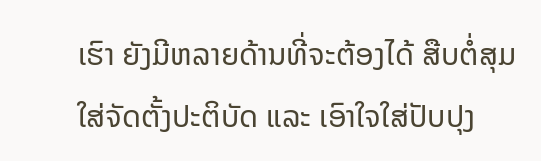ເຮົາ ຍັງມີຫລາຍດ້ານທີ່ຈະຕ້ອງໄດ້ ສືບຕໍ່ສຸມໃສ່ຈັດຕັ້ງປະຕິບັດ ແລະ ເອົາໃຈໃສ່ປັບປຸງ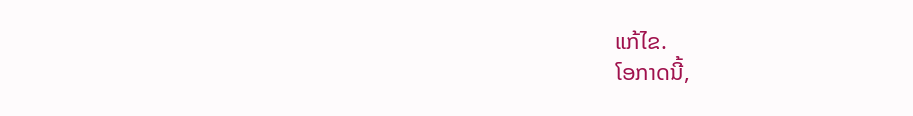ແກ້ໄຂ.
ໂອກາດນີ້,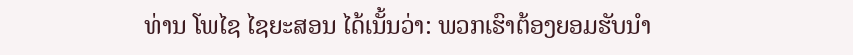ທ່ານ ໂພໄຊ ໄຊຍະສອນ ໄດ້ເນັ້ນວ່າ: ພວກເຮົາຕ້ອງຍອມຮັບນຳ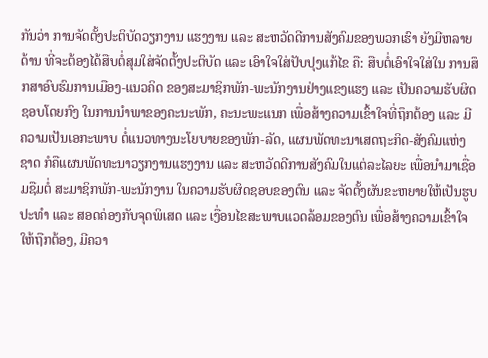ກັນວ່າ ການຈັດຕັ້ງປະຕິບັດວຽກງານ ແຮງງານ ແລະ ສະຫວັດດີການສັງຄົມຂອງພວກເຮົາ ຍັງມີຫລາຍດ້ານ ທີ່ຈະຕ້ອງໄດ້ສືບຕໍ່ສຸມໃສ່ຈັດຕັ້ງປະຕິບັດ ແລະ ເອົາໃຈໃສ່ປັບປຸງແກ້ໄຂ ຄື: ສືບຕໍ່ເອົາໃຈໃສ່ໃນ ການສຶກສາອົບຮົມການເມືອງ-ແນວຄິດ ຂອງສະມາຊິກພັກ-ພະນັກງານຢ່າງແຂງແຮງ ແລະ ເປັນຄວາມຮັບຜິດຊອບໂດຍກົງ ໃນການນຳພາຂອງຄະນະພັກ, ຄະນະພະແນກ ເພື່ອສ້າງຄວາມເຂົ້າໃຈທີ່ຖຶກຕ້ອງ ແລະ ມີຄວາມເປັນເອກະພາບ ຕໍ່ແນວທາງນະໂຍບາຍຂອງພັກ-ລັດ, ແຜນພັດທະນາເສດຖະກິດ-ສັງຄົມແຫ່ງຊາດ ກໍຄືແຜນພັດທະນາວຽກງານແຮງງານ ແລະ ສະຫວັດດີການສັງຄົມໃນແຕ່ລະໄລຍະ ເພື່ອນຳມາເຊື່ອມຊືມຕໍ່ ສະມາຊິກພັກ-ພະນັກງານ ໃນຄວາມຮັບຜິດຊອບຂອງຕົນ ແລະ ຈັດຕັ້ງຜັນຂະຫຍາຍໃຫ້ເປັນຮູບປະທຳ ແລະ ສອດຄ່ອງກັບຈຸດພິເສດ ແລະ ເງື່ອນໄຂສະພາບແວດລ້ອມຂອງຕົນ ເພື່ອສ້າງຄວາມເຂົ້າໃຈໃຫ້ຖືກຕ້ອງ, ມີຄວາ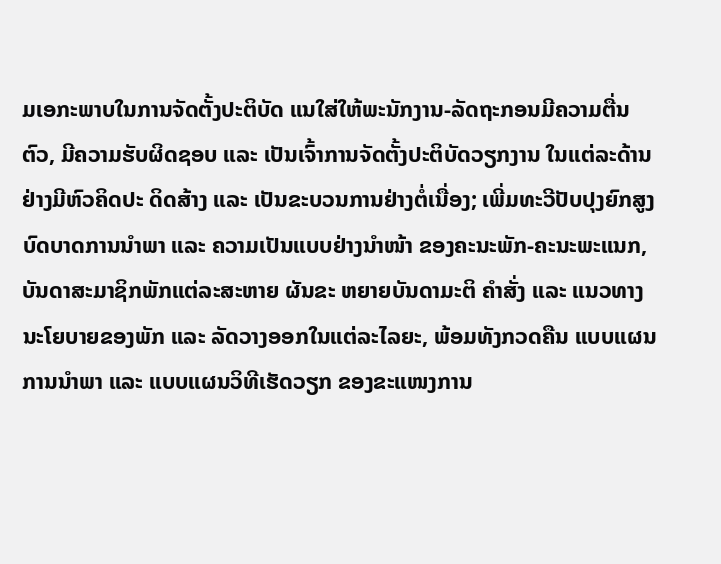ມເອກະພາບໃນການຈັດຕັ້ງປະຕິບັດ ແນໃສ່ໃຫ້ພະນັກງານ-ລັດຖະກອນມີຄວາມຕື່ນຕົວ, ມີຄວາມຮັບຜິດຊອບ ແລະ ເປັນເຈົ້າການຈັດຕັ້ງປະຕິບັດວຽກງານ ໃນແຕ່ລະດ້ານຢ່າງມີຫົວຄິດປະ ດິດສ້າງ ແລະ ເປັນຂະບວນການຢ່າງຕໍ່ເນື່ອງ; ເພີ່ມທະວີປັບປຸງຍົກສູງບົດບາດການນຳພາ ແລະ ຄວາມເປັນແບບຢ່າງນຳໜ້າ ຂອງຄະນະພັກ-ຄະນະພະແນກ, ບັນດາສະມາຊິກພັກແຕ່ລະສະຫາຍ ຜັນຂະ ຫຍາຍບັນດາມະຕິ ຄຳສັ່ງ ແລະ ແນວທາງນະໂຍບາຍຂອງພັກ ແລະ ລັດວາງອອກໃນແຕ່ລະໄລຍະ, ພ້ອມທັງກວດຄືນ ແບບແຜນການນຳພາ ແລະ ແບບແຜນວິທີເຮັດວຽກ ຂອງຂະແໜງການ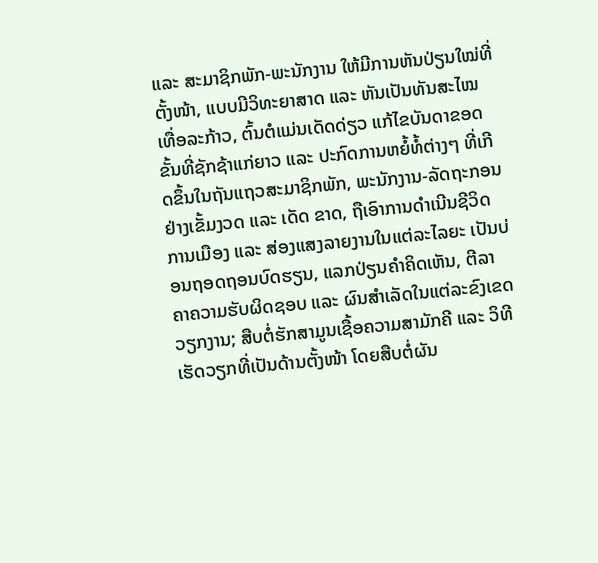ແລະ ສະມາຊິກພັກ-ພະນັກງານ ໃຫ້ມີການຫັນປ່ຽນໃໝ່ທີ່ຕັ້ງໜ້າ, ແບບມີວິທະຍາສາດ ແລະ ຫັນເປັນທັນສະໄໝເທື່ອລະກ້າວ, ຕົ້ນຕໍແມ່ນເດັດດ່ຽວ ແກ້ໄຂບັນດາຂອດຂັ້ນທີ່ຊັກຊ້າແກ່ຍາວ ແລະ ປະກົດການຫຍໍ້ທໍ້ຕ່າງໆ ທີ່ເກີດຂຶ້ນໃນຖັນແຖວສະມາຊິກພັກ, ພະນັກງານ-ລັດຖະກອນຢ່າງເຂັ້ມງວດ ແລະ ເດັດ ຂາດ, ຖືເອົາການດຳເນີນຊີວິດການເມືອງ ແລະ ສ່ອງແສງລາຍງານໃນແຕ່ລະໄລຍະ ເປັນບ່ອນຖອດຖອນບົດຮຽນ, ແລກປ່ຽນຄຳຄິດເຫັນ, ຕີລາຄາຄວາມຮັບຜິດຊອບ ແລະ ຜົນສຳເລັດໃນແຕ່ລະຂົງເຂດວຽກງານ; ສືບຕໍ່ຮັກສາມູນເຊື້ອຄວາມສາມັກຄີ ແລະ ວິທີເຮັດວຽກທີ່ເປັນດ້ານຕັ້ງໜ້າ ໂດຍສືບຕໍ່ຜັນ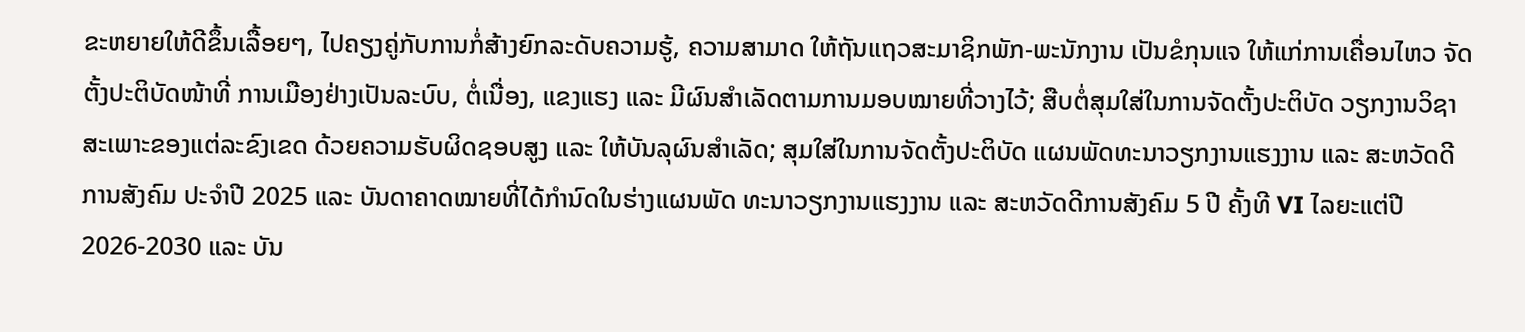ຂະຫຍາຍໃຫ້ດີຂຶ້ນເລື້ອຍໆ, ໄປຄຽງຄູ່ກັບການກໍ່ສ້າງຍົກລະດັບຄວາມຮູ້, ຄວາມສາມາດ ໃຫ້ຖັນແຖວສະມາຊິກພັກ-ພະນັກງານ ເປັນຂໍກຸນແຈ ໃຫ້ແກ່ການເຄື່ອນໄຫວ ຈັດຕັ້ງປະຕິບັດໜ້າທີ່ ການເມືອງຢ່າງເປັນລະບົບ, ຕໍ່ເນື່ອງ, ແຂງແຮງ ແລະ ມີຜົນສຳເລັດຕາມການມອບໝາຍທີ່ວາງໄວ້; ສືບຕໍ່ສຸມໃສ່ໃນການຈັດຕັ້ງປະຕິບັດ ວຽກງານວິຊາສະເພາະຂອງແຕ່ລະຂົງເຂດ ດ້ວຍຄວາມຮັບຜິດຊອບສູງ ແລະ ໃຫ້ບັນລຸຜົນສຳເລັດ; ສຸມໃສ່ໃນການຈັດຕັ້ງປະຕິບັດ ແຜນພັດທະນາວຽກງານແຮງງານ ແລະ ສະຫວັດດີການສັງຄົມ ປະຈຳປີ 2025 ແລະ ບັນດາຄາດໝາຍທີ່ໄດ້ກຳນົດໃນຮ່າງແຜນພັດ ທະນາວຽກງານແຮງງານ ແລະ ສະຫວັດດີການສັງຄົມ 5 ປີ ຄັ້ງທີ VI ໄລຍະແຕ່ປີ 2026-2030 ແລະ ບັນ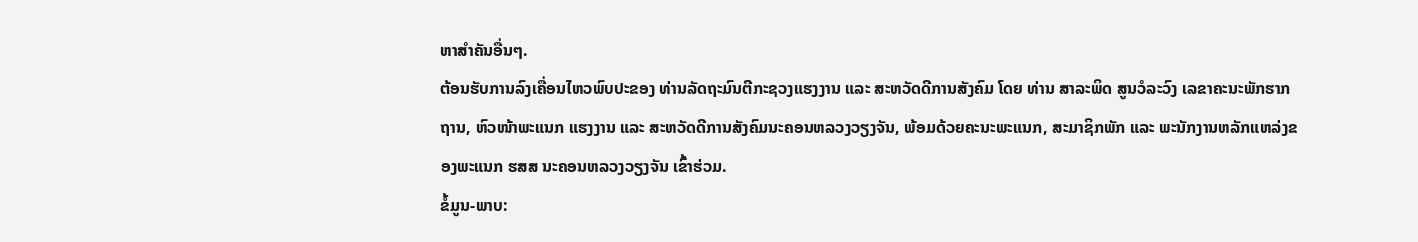ຫາສໍາຄັນອື່ນໆ.
ຕ້ອນຮັບການລົງເຄື່ອນໄຫວພົບປະຂອງ ທ່ານລັດຖະມົນຕີກະຊວງແຮງງານ ແລະ ສະຫວັດດີການສັງຄົມ ໂດຍ ທ່ານ ສາລະພິດ ສູນວໍລະວົງ ເລຂາຄະນະພັກຮາກຖານ, ຫົວໜ້າພະແນກ ແຮງງານ ແລະ ສະຫວັດດີການສັງຄົມນະຄອນຫລວງວຽງຈັນ, ພ້ອມດ້ວຍຄະນະພະແນກ, ສະມາຊິກພັກ ແລະ ພະນັກງານຫລັກແຫລ່ງຂອງພະແນກ ຮສສ ນະຄອນຫລວງວຽງຈັນ ເຂົ້າຮ່ວມ.
ຂໍ້ມູນ-ພາບ: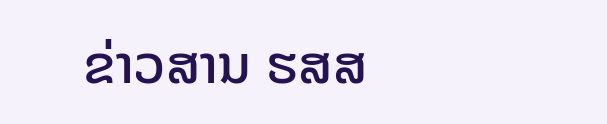ຂ່າວສານ ຮສສ